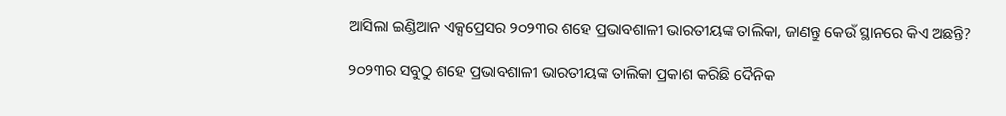ଆସିଲା ଇଣ୍ଡିଆନ ଏକ୍ସପ୍ରେସର ୨୦୨୩ର ଶହେ ପ୍ରଭାବଶାଳୀ ଭାରତୀୟଙ୍କ ତାଲିକା, ଜାଣନ୍ତୁ କେଉଁ ସ୍ଥାନରେ କିଏ ଅଛନ୍ତି?

୨୦୨୩ର ସବୁଠୁ ଶହେ ପ୍ରଭାବଶାଳୀ ଭାରତୀୟଙ୍କ ତାଲିକା ପ୍ରକାଶ କରିଛି ଦୈନିକ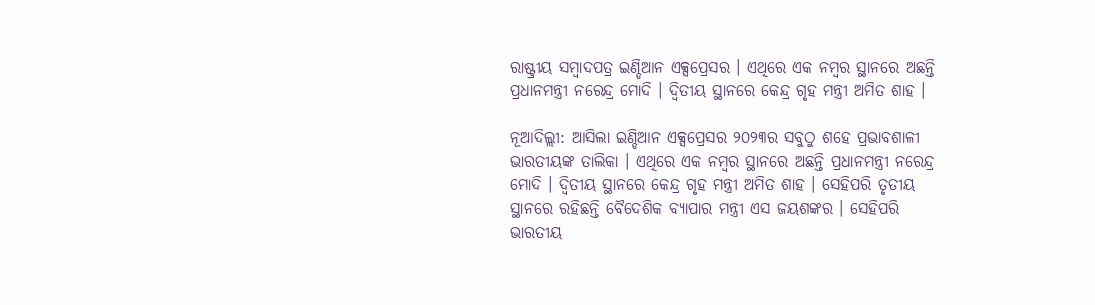ରାଷ୍ଟ୍ରୀୟ ସମ୍ବାଦପତ୍ର ଇଣ୍ଡିଆନ ଏକ୍ସପ୍ରେସର । ଏଥିରେ ଏକ ନମ୍ବର ସ୍ଥାନରେ ଅଛନ୍ତି ପ୍ରଧାନମନ୍ତ୍ରୀ ନରେନ୍ଦ୍ର ମୋଦି । ଦ୍ୱିତୀୟ ସ୍ଥାନରେ କେନ୍ଦ୍ର ଗୃହ ମନ୍ତ୍ରୀ ଅମିତ ଶାହ ।

ନୂଆଦିଲ୍ଲୀ: ଆସିଲା ଇଣ୍ଡିଆନ ଏକ୍ସପ୍ରେସର ୨୦୨୩ର ସବୁଠୁ ଶହେ ପ୍ରଭାବଶାଳୀ ଭାରତୀୟଙ୍କ ତାଲିକା । ଏଥିରେ ଏକ ନମ୍ବର ସ୍ଥାନରେ ଅଛନ୍ତି ପ୍ରଧାନମନ୍ତ୍ରୀ ନରେନ୍ଦ୍ର ମୋଦି । ଦ୍ୱିତୀୟ ସ୍ଥାନରେ କେନ୍ଦ୍ର ଗୃହ ମନ୍ତ୍ରୀ ଅମିତ ଶାହ । ସେହିପରି ତୃତୀୟ ସ୍ଥାନରେ ରହିଛନ୍ତି ବୈଦେଶିକ ବ୍ୟାପାର ମନ୍ତ୍ରୀ ଏସ ଜୟଶଙ୍କର । ସେହିପରି ଭାରତୀୟ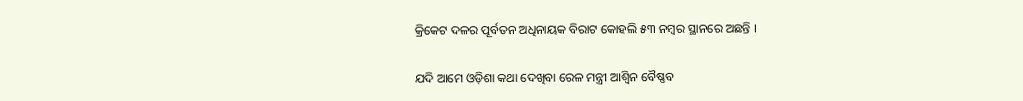କ୍ରିକେଟ ଦଳର ପୂର୍ବତନ ଅଧିନାୟକ ବିରାଟ କୋହଲି ୫୩ ନମ୍ବର ସ୍ଥାନରେ ଅଛନ୍ତି ।

ଯଦି ଆମେ ଓଡ଼ିଶା କଥା ଦେଖିବା ରେଳ ମନ୍ତ୍ରୀ ଆଶ୍ୱିନ ବୈଷ୍ଣବ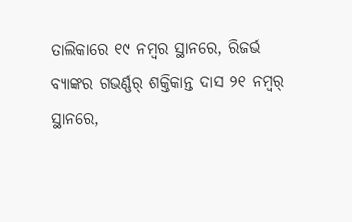ତାଲିକାରେ ୧୯ ନମ୍ବର ସ୍ଥାନରେ, ରିଜର୍ଭ ବ୍ୟାଙ୍କର ଗଭର୍ଣ୍ଣର୍ ଶକ୍ତିକାନ୍ତ ଦାସ ୨୧ ନମ୍ୱର୍ ସ୍ଥାନରେ,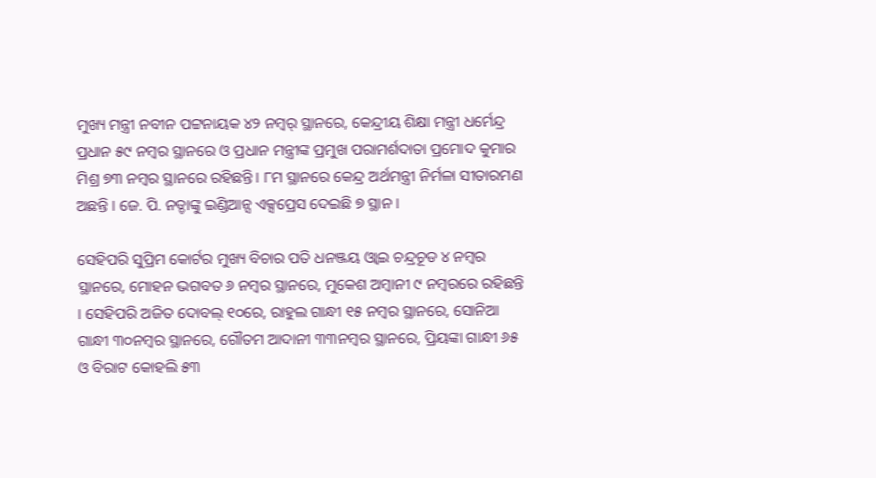ମୁଖ୍ୟ ମନ୍ତ୍ରୀ ନବୀନ ପଟ୍ଟନାୟକ ୪୨ ନମ୍ୱର୍ ସ୍ଥାନରେ, କେନ୍ଦ୍ରୀୟ ଶିକ୍ଷା ମନ୍ତ୍ରୀ ଧର୍ମେନ୍ଦ୍ର ପ୍ରଧାନ ୫୯ ନମ୍ୱର ସ୍ଥାନରେ ଓ ପ୍ରଧାନ ମନ୍ତ୍ରୀଙ୍କ ପ୍ରମୁଖ ପରାମର୍ଶଦାତା ପ୍ରମୋଦ କୁମାର ମିଶ୍ର ୭୩ ନମ୍ୱର ସ୍ଥାନରେ ରହିଛନ୍ତି। ୮ମ ସ୍ଥାନରେ କେନ୍ଦ୍ର ଅର୍ଥମନ୍ତ୍ରୀ ନିର୍ମଳା ସୀତାରମଣ ଅଛନ୍ତି । ଜେ. ପି. ନଡ୍ଡାଙ୍କୁ ଇଣ୍ଡିଆନ୍ସ ଏକ୍ସପ୍ରେସ ଦେଇଛି ୭ ସ୍ଥାନ ।

ସେହିପରି ସୁପ୍ରିମ କୋର୍ଟର ମୁଖ୍ୟ ବିଚାର ପତି ଧନଞ୍ଜୟ ଓ୍ୱାଇ ଚନ୍ଦ୍ରଚୂଡ ୪ ନମ୍ୱର ସ୍ଥାନରେ, ମୋହନ ଭଗବତ ୬ ନମ୍ବର ସ୍ଥାନରେ, ମୁକେଶ ଅମ୍ବାନୀ ୯ ନମ୍ୱରରେ ରହିଛନ୍ତି । ସେହିପରି ଅଜିତ ଦୋବଲ୍ ୧୦ରେ, ରାହୁଲ ଗାନ୍ଧୀ ୧୫ ନମ୍ୱର ସ୍ଥାନରେ, ସୋନିଆ ଗାନ୍ଧୀ ୩୦ନମ୍ୱର ସ୍ଥାନରେ, ଗୌତମ ଆଦାନୀ ୩୩ନମ୍ୱର ସ୍ଥାନରେ, ପ୍ରିୟଙ୍କା ଗାନ୍ଧୀ ୬୫ ଓ ବିରାଟ କୋହଲି ୫୩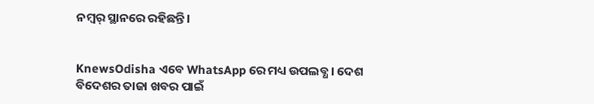ନମ୍ୱର୍ ସ୍ଥାନରେ ରହିଛନ୍ତି।


KnewsOdisha ଏବେ WhatsApp ରେ ମଧ୍ୟ ଉପଲବ୍ଧ । ଦେଶ ବିଦେଶର ତାଜା ଖବର ପାଇଁ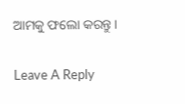ଆମକୁ ଫଲୋ କରନ୍ତୁ ।

Leave A Reply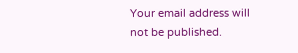Your email address will not be published.